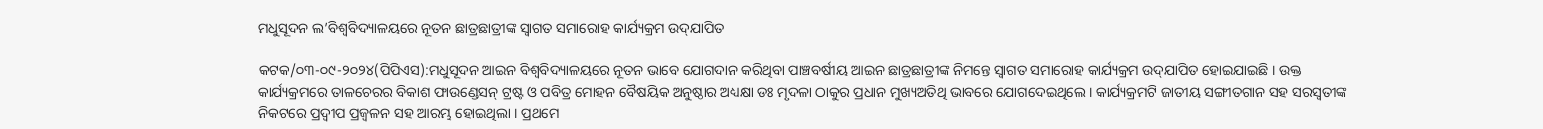ମଧୁସୂଦନ ଲ’ବିଶ୍ୱବିଦ୍ୟାଳୟରେ ନୂତନ ଛାତ୍ରଛାତ୍ରୀଙ୍କ ସ୍ୱାଗତ ସମାରୋହ କାର୍ଯ୍ୟକ୍ରମ ଉଦ୍‌ଯାପିତ

କଟକ/୦୩-୦୯-୨୦୨୪(ପିପିଏସ):ମଧୁସୂଦନ ଆଇନ ବିଶ୍ୱବିଦ୍ୟାଳୟରେ ନୂତନ ଭାବେ ଯୋଗଦାନ କରିଥିବା ପାଞ୍ଚବର୍ଷୀୟ ଆଇନ ଛାତ୍ରଛାତ୍ରୀଙ୍କ ନିମନ୍ତେ ସ୍ୱାଗତ ସମାରୋହ କାର୍ଯ୍ୟକ୍ରମ ଉଦ୍‌ଯାପିତ ହୋଇଯାଇଛି । ଉକ୍ତ କାର୍ଯ୍ୟକ୍ରମରେ ତାଳଚେରର ବିକାଶ ଫାଉଣ୍ଡେସନ୍ ଟ୍ରଷ୍ଟ ଓ ପବିତ୍ର ମୋହନ ବୈଷୟିକ ଅନୁଷ୍ଠାର ଅଧ୍ୟକ୍ଷା ଡଃ ମୃଦଳା ଠାକୁର ପ୍ରଧାନ ମୁଖ୍ୟଅତିଥି ଭାବରେ ଯୋଗଦେଇଥିଲେ । କାର୍ଯ୍ୟକ୍ରମଟି ଜାତୀୟ ସଙ୍ଗୀତଗାନ ସହ ସରସ୍ୱତୀଙ୍କ ନିକଟରେ ପ୍ରଦ୍ୱୀପ ପ୍ରଜ୍ୱଳନ ସହ ଆରମ୍ଭ ହୋଇଥିଲା । ପ୍ରଥମେ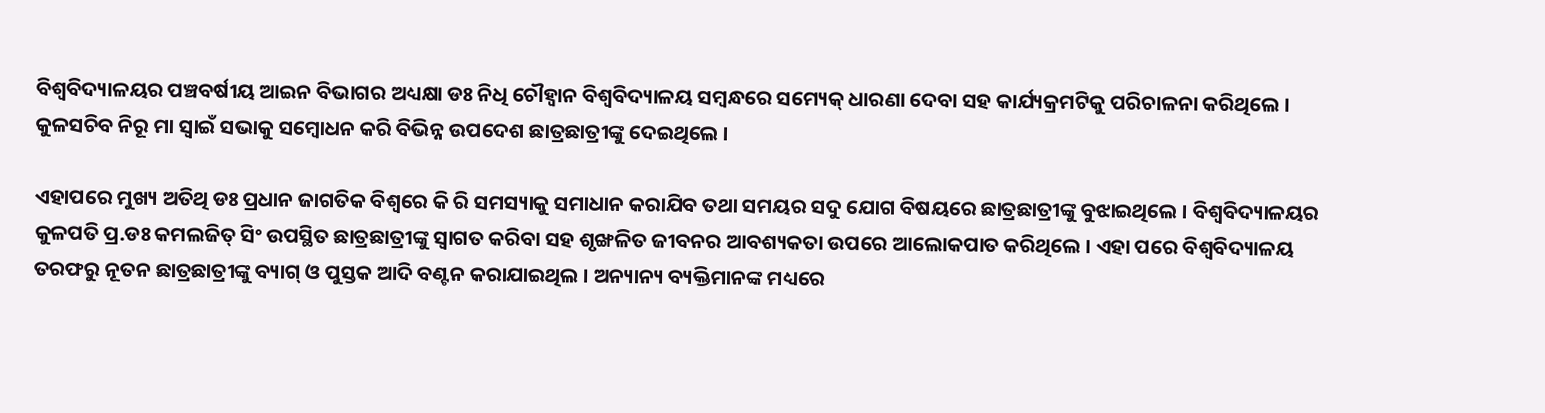ବିଶ୍ୱବିଦ୍ୟାଳୟର ପଞ୍ଚବର୍ଷୀୟ ଆଇନ ବିଭାଗର ଅଧ୍ୟକ୍ଷା ଡଃ ନିଧି ଚୌହ୍ୱାନ ବିଶ୍ୱବିଦ୍ୟାଳୟ ସମ୍ବନ୍ଧରେ ସମ୍ୟେକ୍ ଧାରଣା ଦେବା ସହ କାର୍ଯ୍ୟକ୍ରମଟିକୁ ପରିଚାଳନା କରିଥିଲେ । କୁଳସଚିବ ନିରୂ ମା ସ୍ୱାଇଁ ସଭାକୁ ସମ୍ବୋଧନ କରି ବିଭିନ୍ନ ଉପଦେଶ ଛାତ୍ରଛାତ୍ରୀଙ୍କୁ ଦେଇଥିଲେ ।

ଏହାପରେ ମୁଖ୍ୟ ଅତିଥି ଡଃ ପ୍ରଧାନ ଜାଗତିକ ବିଶ୍ୱରେ କି ରି ସମସ୍ୟାକୁ ସମାଧାନ କରାଯିବ ତଥା ସମୟର ସଦୁ ଯୋଗ ବିଷୟରେ ଛାତ୍ରଛାତ୍ରୀଙ୍କୁ ବୁଝାଇଥିଲେ । ବିଶ୍ୱବିଦ୍ୟାଳୟର କୁଳପତି ପ୍ର.ଡଃ କମଲଜିତ୍ ସିଂ ଉପସ୍ଥିତ ଛାତ୍ରଛାତ୍ରୀଙ୍କୁ ସ୍ୱାଗତ କରିବା ସହ ଶୃଙ୍ଖଳିତ ଜୀବନର ଆବଶ୍ୟକତା ଉପରେ ଆଲୋକପାତ କରିଥିଲେ । ଏହା ପରେ ବିଶ୍ୱବିଦ୍ୟାଳୟ ତରଫରୁ ନୂତନ ଛାତ୍ରଛାତ୍ରୀଙ୍କୁ ବ୍ୟାଗ୍ ଓ ପୁସ୍ତକ ଆଦି ବଣ୍ଟନ କରାଯାଇଥିଲ । ଅନ୍ୟାନ୍ୟ ବ୍ୟକ୍ତିମାନଙ୍କ ମଧ୍ୟରେ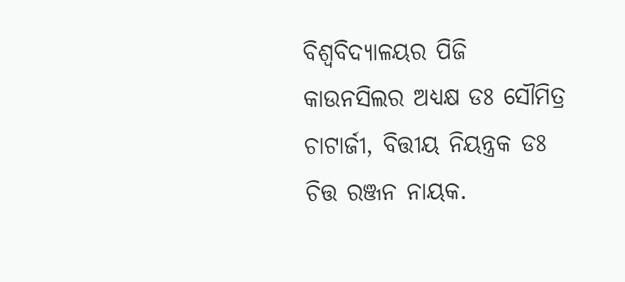ବିଶ୍ୱବିଦ୍ୟାଳୟର ପିଜି କାଉନସିଲର ଅଧ୍ୟକ୍ଷ ଡଃ ସୌମିତ୍ର ଚାଟାର୍ଜୀ, ବିତ୍ତୀୟ ନିୟନ୍ତ୍ରକ ଡଃ ଚିତ୍ତ ରଞ୍ଜନ ନାୟକ.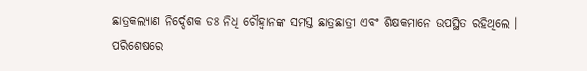ଛାତ୍ରକଲ୍ୟାଣ ନିର୍ଦ୍ଦେଶକ ଡଃ ନିଧି ଚୌହ୍ୱାନଙ୍କ ସମସ୍ତ ଛାତ୍ରଛାତ୍ରୀ ଏବଂ ଶିକ୍ଷକମାନେ ଉପସ୍ଥିତ ରହିଥିଲେ । ପରିଶେଷରେ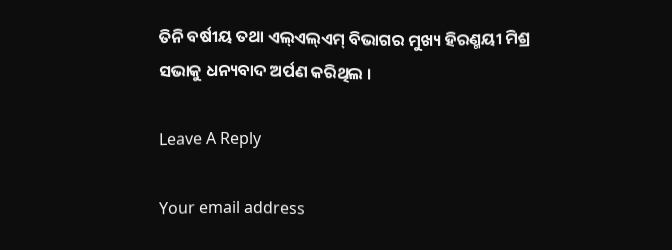ତିନି ବର୍ଷୀୟ ତଥା ଏଲ୍‌ଏଲ୍‌ଏମ୍ ବିଭାଗର ମୁଖ୍ୟ ହିରଣ୍ମୟୀ ମିଶ୍ର ସଭାକୁ ଧନ୍ୟବାଦ ଅର୍ପଣ କରିଥିଲ ।

Leave A Reply

Your email address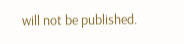will not be published.